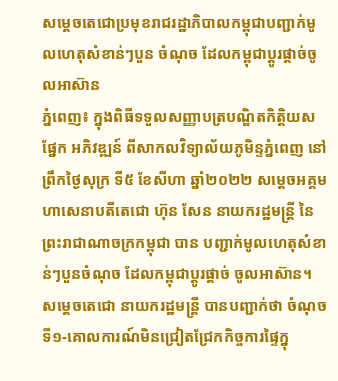សម្តេចតេជោប្រមុខរាជរដ្ឋាភិបាលកម្ពុជាបញ្ជាក់មូលហេតុសំខាន់ៗបួន ចំណុច ដែលកម្ពុជាប្តូរផ្តាច់ចូលអាស៊ាន
ភ្នំពេញ៖ ក្នុងពិធីទទួលសញ្ញាបត្របណ្ឌិតកិត្តិយស ផ្នែក អភិវឌ្ឍន៍ ពីសាកលវិទ្យាល័យភូមិន្ទភ្នំពេញ នៅព្រឹកថ្ងៃសុក្រ ទី៥ ខែសីហា ឆ្នាំ២០២២ សម្តេចអគ្គមហាសេនាបតីតេជោ ហ៊ុន សែន នាយករដ្ឋមន្រ្តី នៃព្រះរាជាណាចក្រកម្ពុជា បាន បញ្ជាក់មូលហេតុសំខាន់ៗបួនចំណុច ដែលកម្ពុជាប្តូរផ្តាច់ ចូលអាស៊ាន។
សម្តេចតេជោ នាយករដ្ឋមន្ត្រី បានបញ្ជាក់ថា ចំណុច ទី១-គោលការណ៍មិនជ្រៀតជ្រែកកិច្ចការផ្ទៃក្នុ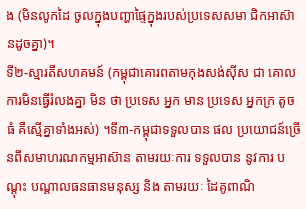ង (មិនលូកដៃ ចូលក្នុងបញ្ហាផ្ទៃក្នុងរបស់ប្រទេសសមា ជិកអាស៊ានដូចគ្នា)។
ទី២-ស្មារតីសហគមន៍ (កម្ពុជាគោរពតាមកុងសង់ស៊ីស ជា គោលការមិនធ្វើរំលងគ្នា មិន ថា ប្រទេស អ្នក មាន ប្រទេស អ្នកក្រ តូច ធំ គឺស្មើគ្នាទាំងអស់) ។ទី៣-កម្ពុជាទទួលបាន ផល ប្រយោជន៍ច្រើនពីសមាហរណកម្មអាស៊ាន តាមរយៈការ ទទួលបាន នូវការ បណ្ដុះ បណ្ដាលធនធានមនុស្ស និង តាមរយៈ ដៃគូពាណិ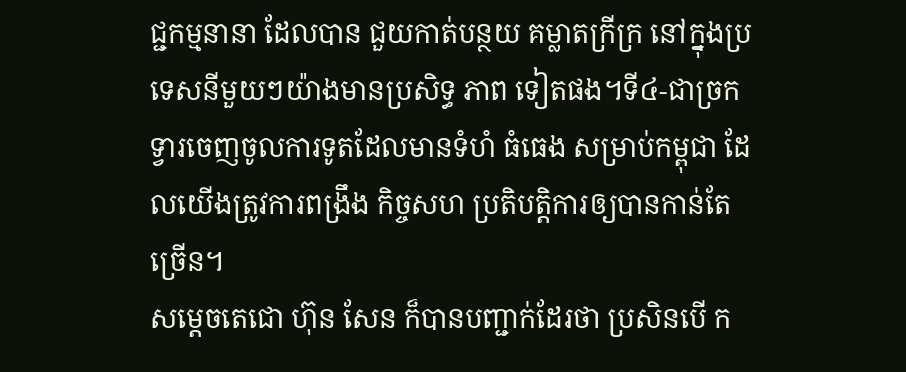ជ្ជកម្មនានា ដែលបាន ជួយកាត់បន្ថយ គម្លាតក្រីក្រ នៅក្នុងប្រទេសនីមួយៗយ៉ាងមានប្រសិទ្ធ ភាព ទៀតផង។ទី៤-ជាច្រកទ្វារចេញចូលការទូតដែលមានទំហំ ធំធេង សម្រាប់កម្ពុជា ដែលយើងត្រូវការពង្រឹង កិច្ចសហ ប្រតិបត្តិការឲ្យបានកាន់តែច្រើន។
សម្ដេចតេជោ ហ៊ុន សែន ក៏បានបញ្ជាក់ដែរថា ប្រសិនបើ ក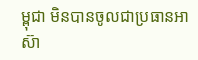ម្ពុជា មិនបានចូលជាប្រធានអាស៊ា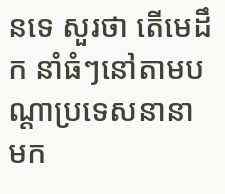នទេ សួរថា តើមេដឹក នាំធំៗនៅតាមបណ្តាប្រទេសនានា មក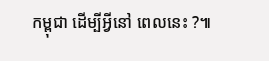កម្ពុជា ដើម្បីអ្វីនៅ ពេលនេះ ?៕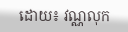ដោយ៖ វណ្ណលុក